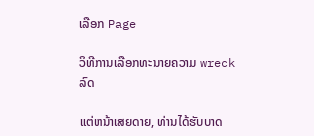ເລືອກ Page

ວິທີການເລືອກທະນາຍຄວາມ wreck ລົດ

ແຕ່ຫນ້າເສຍດາຍ, ທ່ານໄດ້ຮັບບາດ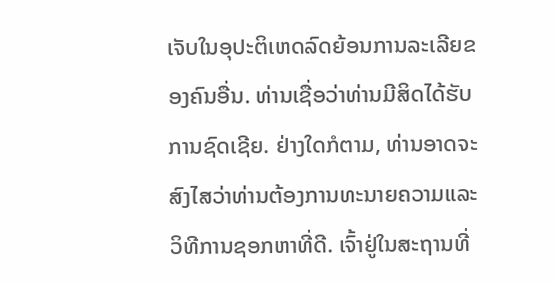ເຈັບໃນອຸປະຕິເຫດລົດຍ້ອນການລະເລີຍຂອງຄົນອື່ນ. ທ່ານເຊື່ອວ່າທ່ານມີສິດໄດ້ຮັບການຊົດເຊີຍ. ຢ່າງໃດກໍຕາມ, ທ່ານອາດຈະສົງໄສວ່າທ່ານຕ້ອງການທະນາຍຄວາມແລະວິທີການຊອກຫາທີ່ດີ. ເຈົ້າຢູ່ໃນສະຖານທີ່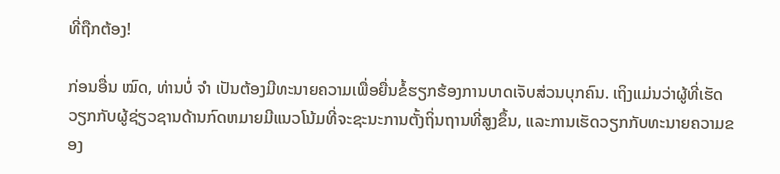ທີ່ຖືກຕ້ອງ!

ກ່ອນອື່ນ ໝົດ, ທ່ານບໍ່ ຈຳ ເປັນຕ້ອງມີທະນາຍຄວາມເພື່ອຍື່ນຂໍ້ຮຽກຮ້ອງການບາດເຈັບສ່ວນບຸກຄົນ. ເຖິງແມ່ນວ່າຜູ້ທີ່ເຮັດວຽກກັບຜູ້ຊ່ຽວຊານດ້ານກົດຫມາຍມີແນວໂນ້ມທີ່ຈະຊະນະການຕັ້ງຖິ່ນຖານທີ່ສູງຂຶ້ນ, ແລະການເຮັດວຽກກັບທະນາຍຄວາມຂອງ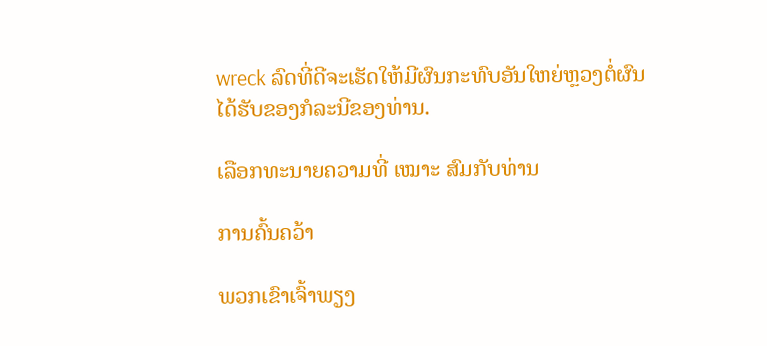wreck ລົດທີ່ດີຈະເຮັດໃຫ້ມີຜົນກະທົບອັນໃຫຍ່ຫຼວງຕໍ່ຜົນໄດ້ຮັບຂອງກໍລະນີຂອງທ່ານ.

ເລືອກທະນາຍຄວາມທີ່ ເໝາະ ສົມກັບທ່ານ

ການຄົ້ນຄວ້າ

ພວກເຂົາເຈົ້າພຽງ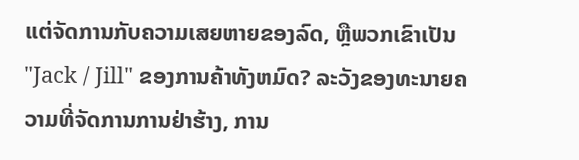ແຕ່ຈັດການກັບຄວາມເສຍຫາຍຂອງລົດ, ຫຼືພວກເຂົາເປັນ "Jack / Jill" ຂອງການຄ້າທັງຫມົດ? ລະວັງຂອງທະນາຍຄວາມທີ່ຈັດການການຢ່າຮ້າງ, ການ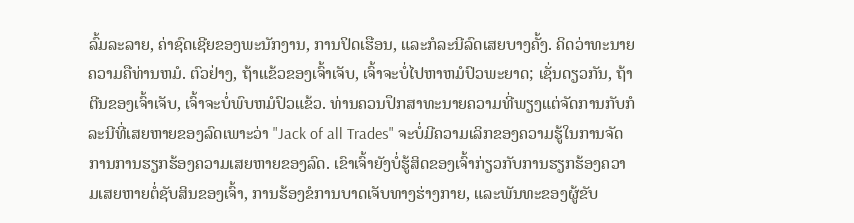ລົ້ມລະລາຍ, ຄ່າຊົດເຊີຍຂອງພະນັກງານ, ການປິດເຮືອນ, ແລະກໍລະນີລົດເສຍບາງຄັ້ງ. ຄິດວ່າທະນາຍຄວາມຄືທ່ານຫມໍ. ຕົວຢ່າງ, ຖ້າແຂ້ວຂອງເຈົ້າເຈັບ, ເຈົ້າຈະບໍ່ໄປຫາຫມໍປົວພະຍາດ; ເຊັ່ນດຽວກັນ, ຖ້າຕີນຂອງເຈົ້າເຈັບ, ເຈົ້າຈະບໍ່ພົບຫມໍປົວແຂ້ວ. ທ່ານຄວນປຶກສາທະນາຍຄວາມທີ່ພຽງແຕ່ຈັດການກັບກໍລະນີທີ່ເສຍຫາຍຂອງລົດເພາະວ່າ "Jack of all Trades" ຈະບໍ່ມີຄວາມເລິກຂອງຄວາມຮູ້ໃນການຈັດການການຮຽກຮ້ອງຄວາມເສຍຫາຍຂອງລົດ. ເຂົາເຈົ້າຍັງບໍ່ຮູ້ສິດຂອງເຈົ້າກ່ຽວກັບການຮຽກຮ້ອງຄວາມເສຍຫາຍຕໍ່ຊັບສິນຂອງເຈົ້າ, ການຮ້ອງຂໍການບາດເຈັບທາງຮ່າງກາຍ, ແລະພັນທະຂອງຜູ້ຂັບ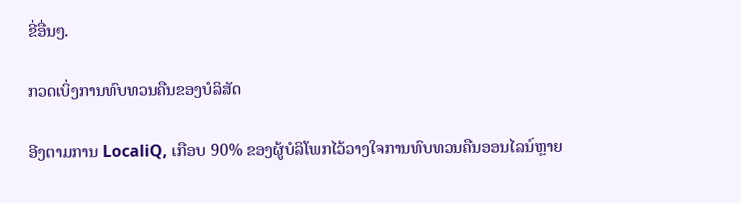ຂີ່ອື່ນໆ.

ກວດເບິ່ງການທົບທວນຄືນຂອງບໍລິສັດ

ອີງຕາມການ LocaliQ, ເກືອບ 90% ຂອງຜູ້ບໍລິໂພກໄວ້ວາງໃຈການທົບທວນຄືນອອນໄລນ໌ຫຼາຍ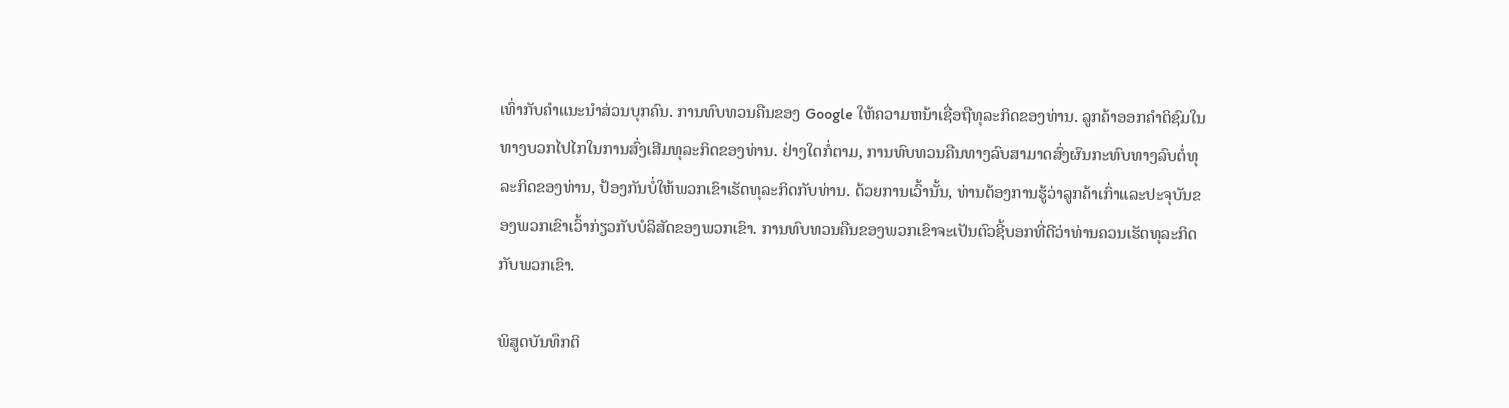ເທົ່າກັບຄໍາແນະນໍາສ່ວນບຸກຄົນ. ການທົບທວນຄືນຂອງ Google ໃຫ້ຄວາມຫນ້າເຊື່ອຖືທຸລະກິດຂອງທ່ານ. ລູກຄ້າອອກຄໍາຕິຊົມໃນທາງບວກໄປໄກໃນການສົ່ງເສີມທຸລະກິດຂອງທ່ານ. ຢ່າງໃດກໍ່ຕາມ, ການທົບທວນຄືນທາງລົບສາມາດສົ່ງຜົນກະທົບທາງລົບຕໍ່ທຸລະກິດຂອງທ່ານ, ປ້ອງກັນບໍ່ໃຫ້ພວກເຂົາເຮັດທຸລະກິດກັບທ່ານ. ດ້ວຍການເວົ້ານັ້ນ, ທ່ານຕ້ອງການຮູ້ວ່າລູກຄ້າເກົ່າແລະປະຈຸບັນຂອງພວກເຂົາເວົ້າກ່ຽວກັບບໍລິສັດຂອງພວກເຂົາ. ການທົບທວນຄືນຂອງພວກເຂົາຈະເປັນຕົວຊີ້ບອກທີ່ດີວ່າທ່ານຄວນເຮັດທຸລະກິດກັບພວກເຂົາ.

ພິສູດບັນທຶກຕິ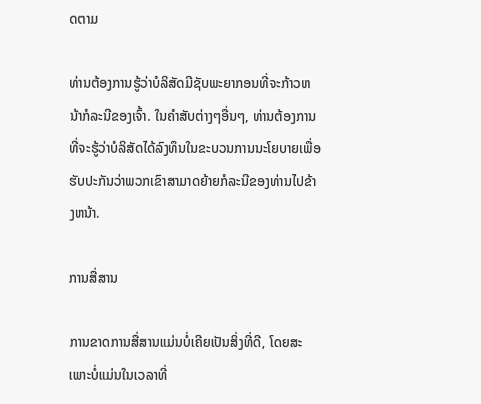ດຕາມ

ທ່ານຕ້ອງການຮູ້ວ່າບໍລິສັດມີຊັບພະຍາກອນທີ່ຈະກ້າວຫນ້າກໍລະນີຂອງເຈົ້າ. ໃນຄໍາສັບຕ່າງໆອື່ນໆ, ທ່ານຕ້ອງການທີ່ຈະຮູ້ວ່າບໍລິສັດໄດ້ລົງທຶນໃນຂະບວນການນະໂຍບາຍເພື່ອຮັບປະກັນວ່າພວກເຂົາສາມາດຍ້າຍກໍລະນີຂອງທ່ານໄປຂ້າງຫນ້າ.

ການສື່ສານ

ການຂາດການສື່ສານແມ່ນບໍ່ເຄີຍເປັນສິ່ງທີ່ດີ, ໂດຍສະເພາະບໍ່ແມ່ນໃນເວລາທີ່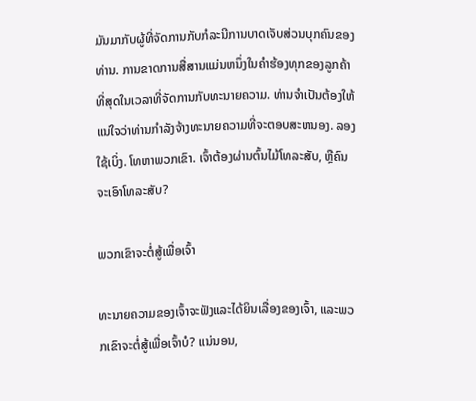ມັນມາກັບຜູ້ທີ່ຈັດການກັບກໍລະນີການບາດເຈັບສ່ວນບຸກຄົນຂອງທ່ານ. ການຂາດການສື່ສານແມ່ນຫນຶ່ງໃນຄໍາຮ້ອງທຸກຂອງລູກຄ້າທີ່ສຸດໃນເວລາທີ່ຈັດການກັບທະນາຍຄວາມ. ທ່ານຈໍາເປັນຕ້ອງໃຫ້ແນ່ໃຈວ່າທ່ານກໍາລັງຈ້າງທະນາຍຄວາມທີ່ຈະຕອບສະຫນອງ. ລອງໃຊ້ເບິ່ງ. ໂທຫາພວກເຂົາ. ເຈົ້າຕ້ອງຜ່ານຕົ້ນໄມ້ໂທລະສັບ, ຫຼືຄົນຈະເອົາໂທລະສັບ?

ພວກເຂົາຈະຕໍ່ສູ້ເພື່ອເຈົ້າ

ທະນາຍຄວາມຂອງເຈົ້າຈະຟັງແລະໄດ້ຍິນເລື່ອງຂອງເຈົ້າ, ແລະພວກເຂົາຈະຕໍ່ສູ້ເພື່ອເຈົ້າບໍ? ແນ່ນອນ,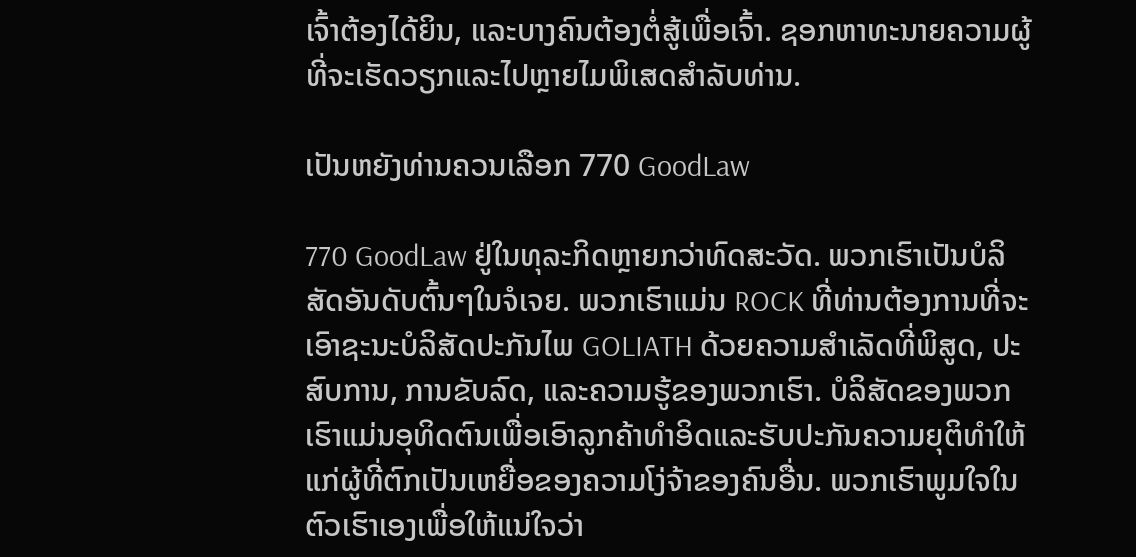ເຈົ້າຕ້ອງໄດ້ຍິນ, ແລະບາງຄົນຕ້ອງຕໍ່ສູ້ເພື່ອເຈົ້າ. ຊອກຫາທະນາຍຄວາມຜູ້ທີ່ຈະເຮັດວຽກແລະໄປຫຼາຍໄມພິເສດສໍາລັບທ່ານ.

ເປັນຫຍັງທ່ານຄວນເລືອກ 770 GoodLaw

770 GoodLaw ຢູ່ໃນທຸລະກິດຫຼາຍກວ່າທົດສະວັດ. ພວກເຮົາເປັນບໍລິສັດອັນດັບຕົ້ນໆໃນຈໍເຈຍ. ພວກເຮົາແມ່ນ ROCK ທີ່ທ່ານຕ້ອງການທີ່ຈະເອົາຊະນະບໍລິສັດປະກັນໄພ GOLIATH ດ້ວຍຄວາມສໍາເລັດທີ່ພິສູດ, ປະສົບການ, ການຂັບລົດ, ແລະຄວາມຮູ້ຂອງພວກເຮົາ. ບໍລິສັດຂອງພວກເຮົາແມ່ນອຸທິດຕົນເພື່ອເອົາລູກຄ້າທໍາອິດແລະຮັບປະກັນຄວາມຍຸຕິທໍາໃຫ້ແກ່ຜູ້ທີ່ຕົກເປັນເຫຍື່ອຂອງຄວາມໂງ່ຈ້າຂອງຄົນອື່ນ. ພວກເຮົາພູມໃຈໃນຕົວເຮົາເອງເພື່ອໃຫ້ແນ່ໃຈວ່າ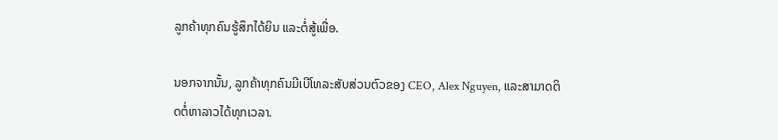ລູກຄ້າທຸກຄົນຮູ້ສຶກໄດ້ຍິນ ແລະຕໍ່ສູ້ເພື່ອ.

ນອກຈາກນັ້ນ, ລູກຄ້າທຸກຄົນມີເບີໂທລະສັບສ່ວນຕົວຂອງ CEO, Alex Nguyen, ແລະສາມາດຕິດຕໍ່ຫາລາວໄດ້ທຸກເວລາ.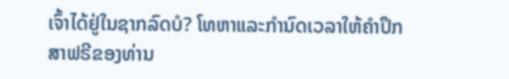ເຈົ້າໄດ້ຢູ່ໃນຊາກລົດບໍ? ໂທຫາແລະກໍານົດເວລາໃຫ້ຄໍາປຶກສາຟຣີຂອງທ່ານ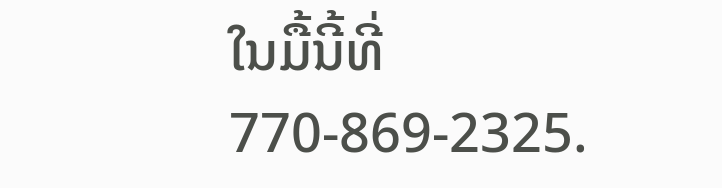ໃນມື້ນີ້ທີ່ 770-869-2325.